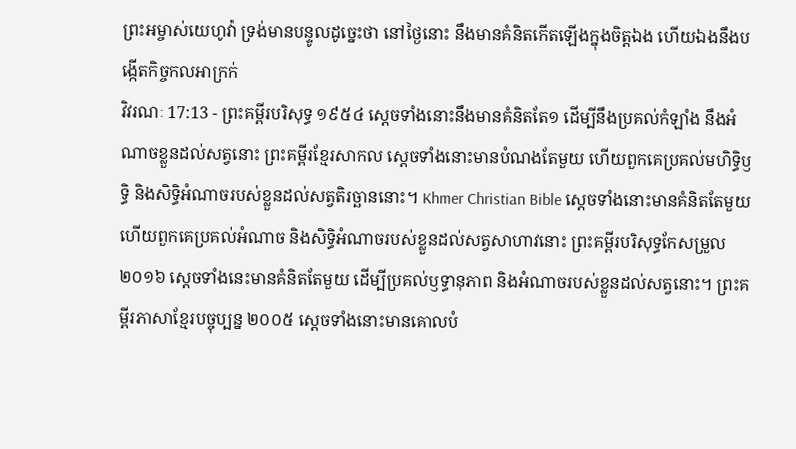ព្រះអម្ចាស់យេហូវ៉ា ទ្រង់មានបន្ទូលដូច្នេះថា នៅថ្ងៃនោះ នឹងមានគំនិតកើតឡើងក្នុងចិត្តឯង ហើយឯងនឹងបង្កើតកិច្ចកលអាក្រក់
វិវរណៈ 17:13 - ព្រះគម្ពីរបរិសុទ្ធ ១៩៥៤ ស្តេចទាំងនោះនឹងមានគំនិតតែ១ ដើម្បីនឹងប្រគល់កំឡាំង នឹងអំណាចខ្លួនដល់សត្វនោះ ព្រះគម្ពីរខ្មែរសាកល ស្ដេចទាំងនោះមានបំណងតែមួយ ហើយពួកគេប្រគល់មហិទ្ធិឫទ្ធិ និងសិទ្ធិអំណាចរបស់ខ្លួនដល់សត្វតិរច្ឆាននោះ។ Khmer Christian Bible ស្ដេចទាំងនោះមានគំនិតតែមួយ ហើយពួកគេប្រគល់អំណាច និងសិទ្ធិអំណាចរបស់ខ្លួនដល់សត្វសាហាវនោះ ព្រះគម្ពីរបរិសុទ្ធកែសម្រួល ២០១៦ ស្តេចទាំងនេះមានគំនិតតែមួយ ដើម្បីប្រគល់ឫទ្ធានុភាព និងអំណាចរបស់ខ្លួនដល់សត្វនោះ។ ព្រះគម្ពីរភាសាខ្មែរបច្ចុប្បន្ន ២០០៥ ស្ដេចទាំងនោះមានគោលបំ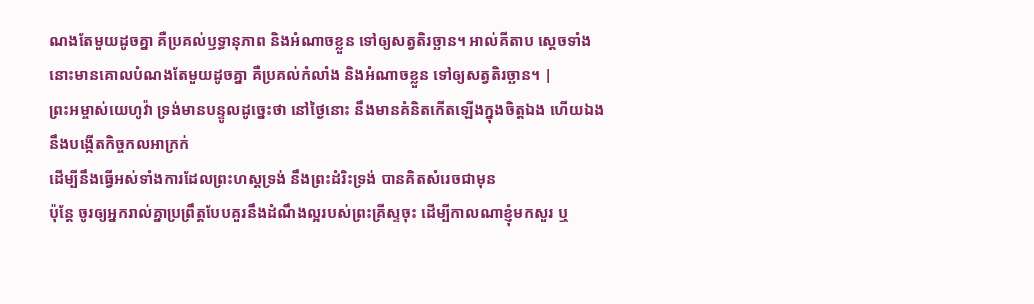ណងតែមួយដូចគ្នា គឺប្រគល់ឫទ្ធានុភាព និងអំណាចខ្លួន ទៅឲ្យសត្វតិរច្ឆាន។ អាល់គីតាប ស្ដេចទាំងនោះមានគោលបំណងតែមួយដូចគ្នា គឺប្រគល់កំលាំង និងអំណាចខ្លួន ទៅឲ្យសត្វតិរច្ឆាន។ |
ព្រះអម្ចាស់យេហូវ៉ា ទ្រង់មានបន្ទូលដូច្នេះថា នៅថ្ងៃនោះ នឹងមានគំនិតកើតឡើងក្នុងចិត្តឯង ហើយឯងនឹងបង្កើតកិច្ចកលអាក្រក់
ដើម្បីនឹងធ្វើអស់ទាំងការដែលព្រះហស្តទ្រង់ នឹងព្រះដំរិះទ្រង់ បានគិតសំរេចជាមុន
ប៉ុន្តែ ចូរឲ្យអ្នករាល់គ្នាប្រព្រឹត្តបែបគួរនឹងដំណឹងល្អរបស់ព្រះគ្រីស្ទចុះ ដើម្បីកាលណាខ្ញុំមកសួរ ឬ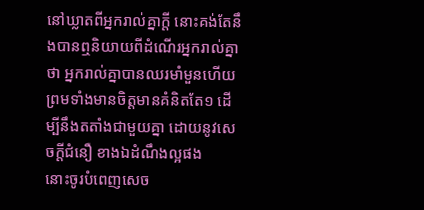នៅឃ្លាតពីអ្នករាល់គ្នាក្តី នោះគង់តែនឹងបានឮនិយាយពីដំណើរអ្នករាល់គ្នាថា អ្នករាល់គ្នាបានឈរមាំមួនហើយ ព្រមទាំងមានចិត្តមានគំនិតតែ១ ដើម្បីនឹងតតាំងជាមួយគ្នា ដោយនូវសេចក្ដីជំនឿ ខាងឯដំណឹងល្អផង
នោះចូរបំពេញសេច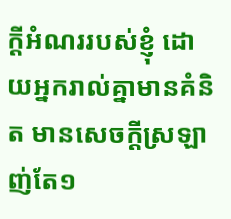ក្ដីអំណររបស់ខ្ញុំ ដោយអ្នករាល់គ្នាមានគំនិត មានសេចក្ដីស្រឡាញ់តែ១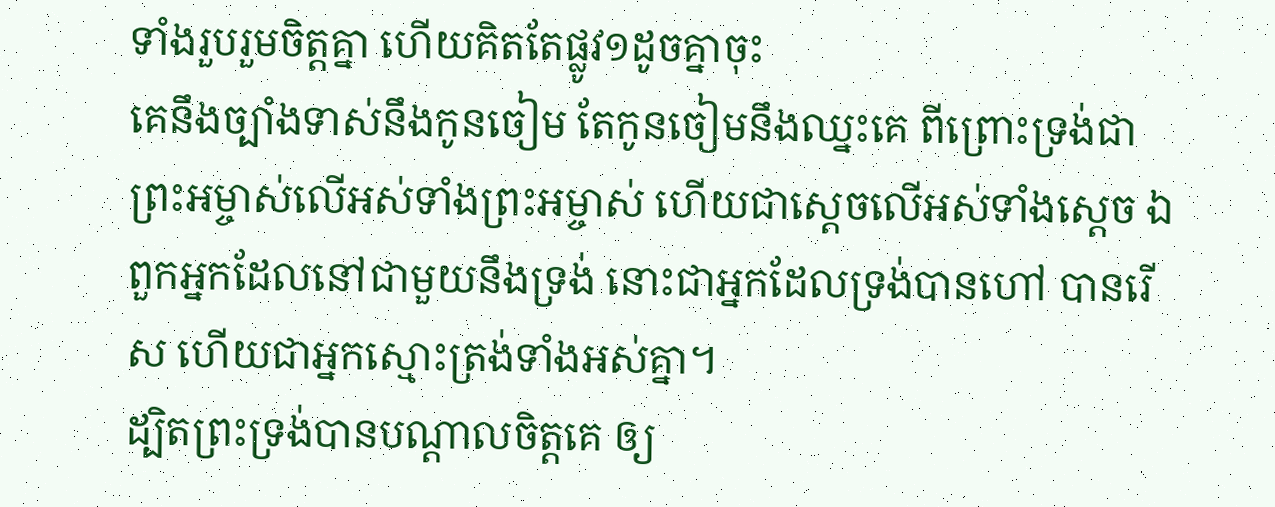ទាំងរួបរួមចិត្តគ្នា ហើយគិតតែផ្លូវ១ដូចគ្នាចុះ
គេនឹងច្បាំងទាស់នឹងកូនចៀម តែកូនចៀមនឹងឈ្នះគេ ពីព្រោះទ្រង់ជាព្រះអម្ចាស់លើអស់ទាំងព្រះអម្ចាស់ ហើយជាស្តេចលើអស់ទាំងស្តេច ឯពួកអ្នកដែលនៅជាមួយនឹងទ្រង់ នោះជាអ្នកដែលទ្រង់បានហៅ បានរើស ហើយជាអ្នកស្មោះត្រង់ទាំងអស់គ្នា។
ដ្បិតព្រះទ្រង់បានបណ្តាលចិត្តគេ ឲ្យ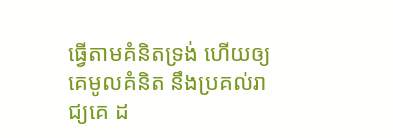ធ្វើតាមគំនិតទ្រង់ ហើយឲ្យគេមូលគំនិត នឹងប្រគល់រាជ្យគេ ដ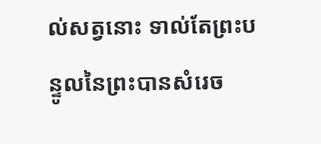ល់សត្វនោះ ទាល់តែព្រះបន្ទូលនៃព្រះបានសំរេច